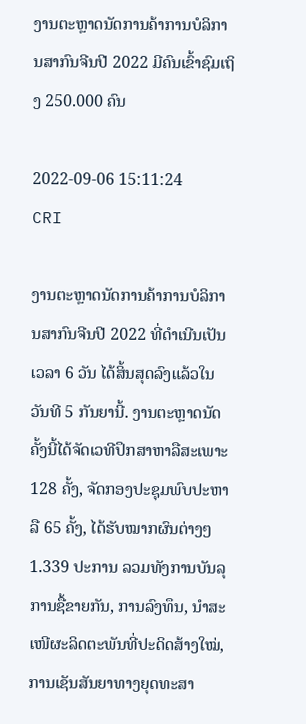ງານຕະຫຼາດນັດການຄ້າການບໍລິການສາກົນຈີນປີ 2022 ມີຄົນເຂົ້າຊົມເຖິງ 250.000 ຄົນ

2022-09-06 15:11:24 CRI

ງານຕະຫຼາດນັດການຄ້າການບໍລິການສາກົນຈີນປີ 2022 ທີ່ດຳເນີນເປັນເວລາ 6 ວັນ ໄດ້ສິ້ນສຸດລົງແລ້ວໃນວັນທີ 5 ກັນຍານີ້. ງານຕະຫຼາດນັດຄັ້ງນີ້ໄດ້ຈັດເວທີປຶກສາຫາລືສະເພາະ 128 ຄັ້ງ, ຈັດກອງປະຊຸມພົບປະຫາລື 65 ຄັ້ງ, ໄດ້ຮັບໝາກຜົນຕ່າງໆ 1.339 ປະການ ລວມທັງການບັນລຸການຊື້ຂາຍກັນ, ການລົງທຶນ, ນຳສະເໜີຜະລິດຕະພັນທີ່ປະດິດສ້າງໃໝ່, ການເຊັນສັນຍາທາງຍຸດທະສາ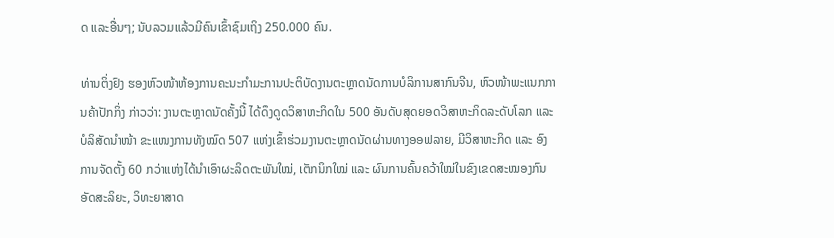ດ ແລະອື່ນໆ; ນັບລວມແລ້ວມີຄົນເຂົ້າຊົມເຖິງ 250.000 ຄົນ.

ທ່ານຕິ່ງຢົງ ຮອງຫົວໜ້າຫ້ອງການຄະນະກຳມະການປະຕິບັດງານຕະຫຼາດນັດການບໍລິການສາກົນຈີນ, ຫົວໜ້າພະແນກການຄ້າປັກກິ່ງ ກ່າວວ່າ: ງານຕະຫຼາດນັດຄັ້ງນີ້ ໄດ້ດຶງດູດວິສາຫະກິດໃນ 500 ອັນດັບສຸດຍອດວິສາຫະກິດລະດັບໂລກ ແລະ ບໍລິສັດນຳໜ້າ ຂະແໜງການທັງໝົດ 507 ແຫ່ງເຂົ້າຮ່ວມງານຕະຫຼາດນັດຜ່ານທາງອອຟລາຍ, ມີວິສາຫະກິດ ແລະ ອົງການຈັດຕັ້ງ 60 ກວ່າແຫ່ງໄດ້ນຳເອົາຜະລິດຕະພັນໃໝ່, ເຕັກນິກໃໝ່ ແລະ ຜົນການຄົ້ນຄວ້າໃໝ່ໃນຂົງເຂດສະໝອງກົນອັດສະລິຍະ, ວິທະຍາສາດ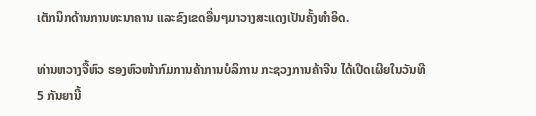ເຕັກນິກດ້ານການທະນາຄານ ແລະຂົງເຂດອື່ນໆມາວາງສະແດງເປັນຄັ້ງທຳອິດ.

ທ່ານຫວາງຈື້ຫົວ ຮອງຫົວໜ້າກົມການຄ້າການບໍລິການ ກະຊວງການຄ້າຈີນ ໄດ້ເປີດເຜີຍໃນວັນທີ 5 ກັນຍານີ້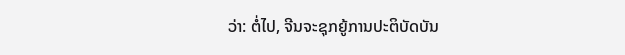ວ່າ: ຕໍ່ໄປ, ຈີນຈະຊຸກຍູ້ການປະຕິບັດບັນ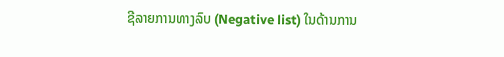ຊີລາຍການທາງລົບ (Negative list) ໃນດ້ານການ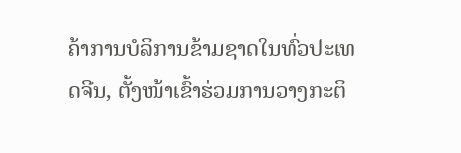ຄ້າການບໍລິການຂ້າມຊາດໃນທົ່ວປະເທດຈີນ, ຕັ້ງໜ້າເຂົ້າຮ່ວມການວາງກະຕິ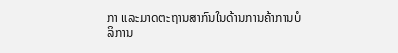ກາ ແລະມາດຕະຖານສາກົນໃນດ້ານການຄ້າການບໍລິການ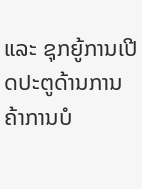ແລະ ຊຸກຍູ້ການເປີດປະຕູດ້ານການຄ້າການບໍ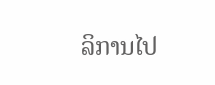ລິການໄປ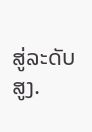ສູ່ລະດັບສູງ.